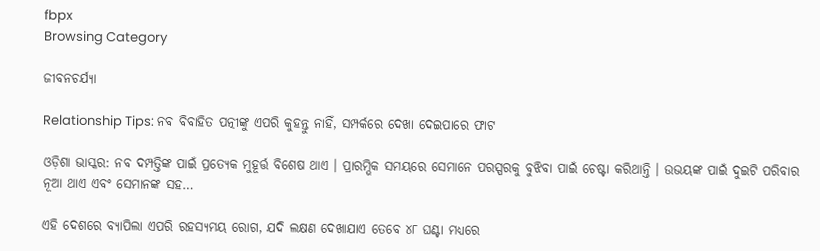fbpx
Browsing Category

ଜୀବନଚର୍ଯ୍ୟା

Relationship Tips: ନବ ବିବାହିତ ପତ୍ନୀଙ୍କୁ ଏପରି କୁହନ୍ତୁ ନାହିଁ, ସମ୍ପର୍କରେ ଦେଖା ଦେଇପାରେ ଫାଟ

ଓଡ଼ିଶା ଭାସ୍କର: ନବ ଦମ୍ପତ୍ତିଙ୍କ ପାଇଁ ପ୍ରତ୍ୟେକ ମୁହୂର୍ତ୍ତ ବିଶେଷ ଥାଏ । ପ୍ରାରମ୍ଭିକ ସମୟରେ ସେମାନେ ପରସ୍ପରକୁ ବୁଝିବା ପାଇଁ ଚେଷ୍ଟା କରିଥାନ୍ତି । ଉଭୟଙ୍କ ପାଇଁ ଦୁଇଟି ପରିବାର ନୂଆ ଥାଏ ଏବଂ ସେମାନଙ୍କ ସହ…

ଏହି ଦେଶରେ ବ୍ୟାପିଲା ଏପରି ରହସ୍ୟମୟ ରୋଗ, ଯଦି ଲକ୍ଷଣ ଦେଖାଯାଏ ତେବେ ୪୮ ଘଣ୍ଟା ମଧ୍ୟରେ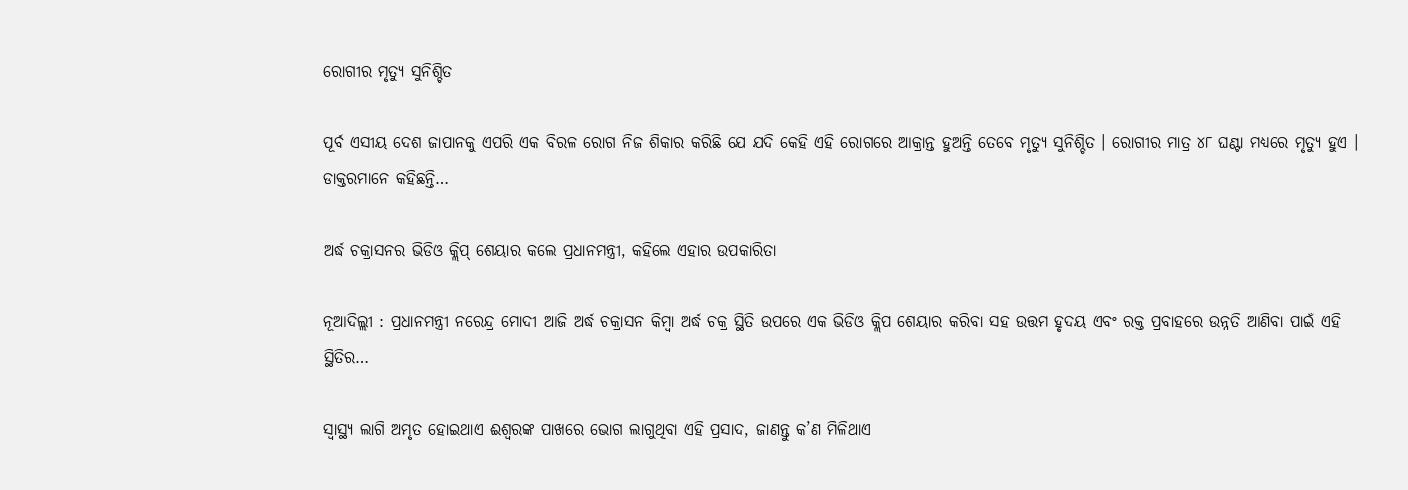ରୋଗୀର ମୃତ୍ୟୁ ସୁନିଶ୍ଚିତ

ପୂର୍ବ ଏସୀୟ ଦେଶ ଜାପାନକୁ ଏପରି ଏକ ବିରଳ ରୋଗ ନିଜ ଶିକାର କରିଛି ଯେ ଯଦି କେହି ଏହି ରୋଗରେ ଆକ୍ରାନ୍ତ ହୁଅନ୍ତି ତେବେ ମୃତ୍ୟୁ ସୁନିଶ୍ଚିତ । ରୋଗୀର ମାତ୍ର ୪୮ ଘଣ୍ଟା ମଧ୍ୟରେ ମୃତ୍ୟୁ ହୁଏ । ଡାକ୍ତରମାନେ କହିଛନ୍ତି…

ଅର୍ଦ୍ଧ ଚକ୍ରାସନର ଭିଡିଓ କ୍ଲିପ୍ ଶେୟାର କଲେ ପ୍ରଧାନମନ୍ତ୍ରୀ, କହିଲେ ଏହାର ଉପକାରିତା

ନୂଆଦିଲ୍ଲୀ : ପ୍ରଧାନମନ୍ତ୍ରୀ ନରେନ୍ଦ୍ର ମୋଦୀ ଆଜି ଅର୍ଦ୍ଧ ଚକ୍ରାସନ କିମ୍ବା ଅର୍ଦ୍ଧ ଚକ୍ର ସ୍ଥିତି ଉପରେ ଏକ ଭିଡିଓ କ୍ଲିପ ଶେୟାର କରିବା ସହ ଉତ୍ତମ ହୃଦୟ ଏବଂ ରକ୍ତ ପ୍ରବାହରେ ଉନ୍ନତି ଆଣିବା ପାଇଁ ଏହି ସ୍ଥିତିର…

ସ୍ୱାସ୍ଥ୍ୟ ଲାଗି ଅମୃତ ହୋଇଥାଏ ଈଶ୍ୱରଙ୍କ ପାଖରେ ଭୋଗ ଲାଗୁଥିବା ଏହି ପ୍ରସାଦ, ଜାଣନ୍ତୁ କ’ଣ ମିଳିଥାଏ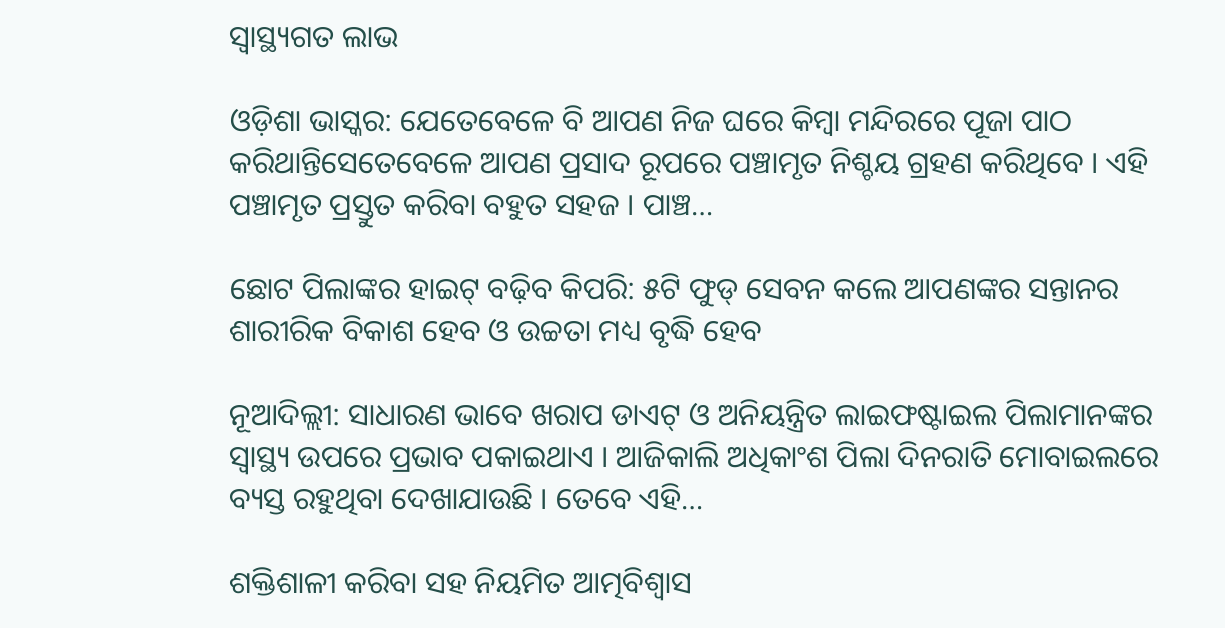ସ୍ୱାସ୍ଥ୍ୟଗତ ଲାଭ

ଓଡ଼ିଶା ଭାସ୍କର: ଯେତେବେଳେ ବି ଆପଣ ନିଜ ଘରେ କିମ୍ବା ମନ୍ଦିରରେ ପୂଜା ପାଠ କରିଥାନ୍ତିସେତେବେଳେ ଆପଣ ପ୍ରସାଦ ରୂପରେ ପଞ୍ଚାମୃତ ନିଶ୍ଚୟ ଗ୍ରହଣ କରିଥିବେ । ଏହି ପଞ୍ଚାମୃତ ପ୍ରସ୍ତୁତ କରିବା ବହୁତ ସହଜ । ପାଞ୍ଚ…

ଛୋଟ ପିଲାଙ୍କର ହାଇଟ୍ ବଢ଼ିବ କିପରି: ୫ଟି ଫୁଡ୍ ସେବନ କଲେ ଆପଣଙ୍କର ସନ୍ତାନର ଶାରୀରିକ ବିକାଶ ହେବ ଓ ଉଚ୍ଚତା ମଧ୍ୟ ବୃଦ୍ଧି ହେବ

ନୂଆଦିଲ୍ଲୀ: ସାଧାରଣ ଭାବେ ଖରାପ ଡାଏଟ୍ ଓ ଅନିୟନ୍ତ୍ରିତ ଲାଇଫଷ୍ଟାଇଲ ପିଲାମାନଙ୍କର ସ୍ୱାସ୍ଥ୍ୟ ଉପରେ ପ୍ରଭାବ ପକାଇଥାଏ । ଆଜିକାଲି ଅଧିକାଂଶ ପିଲା ଦିନରାତି ମୋବାଇଲରେ ବ୍ୟସ୍ତ ରହୁଥିବା ଦେଖାଯାଉଛି । ତେବେ ଏହି…

ଶକ୍ତିଶାଳୀ କରିବା ସହ ନିୟମିତ ଆତ୍ମବିଶ୍ୱାସ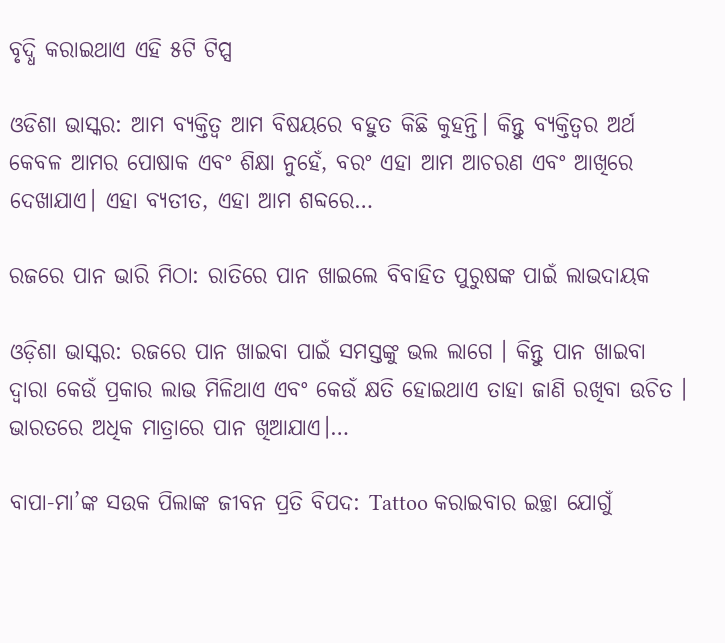ବୃଦ୍ଧି କରାଇଥାଏ ଏହି ୫ଟି ଟିପ୍ସ

ଓଡିଶା ଭାସ୍କର: ଆମ ବ୍ୟକ୍ତିତ୍ୱ ଆମ ବିଷୟରେ ବହୁତ କିଛି କୁହନ୍ତି। କିନ୍ତୁ ବ୍ୟକ୍ତିତ୍ୱର ଅର୍ଥ କେବଳ ଆମର ପୋଷାକ ଏବଂ ଶିକ୍ଷା ନୁହେଁ, ବରଂ ଏହା ଆମ ଆଚରଣ ଏବଂ ଆଖିରେ ଦେଖାଯାଏ। ଏହା ବ୍ୟତୀତ, ଏହା ଆମ ଶବ୍ଦରେ…

ରଜରେ ପାନ ଭାରି ମିଠା: ରାତିରେ ପାନ ଖାଇଲେ ବିବାହିତ ପୁରୁଷଙ୍କ ପାଇଁ ଲାଭଦାୟକ

ଓଡ଼ିଶା ଭାସ୍କର: ରଜରେ ପାନ ଖାଇବା ପାଇଁ ସମସ୍ତଙ୍କୁ ଭଲ ଲାଗେ । କିନ୍ତୁ ପାନ ଖାଇବା ଦ୍ୱାରା କେଉଁ ପ୍ରକାର ଲାଭ ମିଳିଥାଏ ଏବଂ କେଉଁ କ୍ଷତି ହୋଇଥାଏ ତାହା ଜାଣି ରଖିବା ଉଚିତ । ଭାରତରେ ଅଧିକ ମାତ୍ରାରେ ପାନ ଖିଆଯାଏ।…

ବାପା-ମା’ଙ୍କ ସଉକ ପିଲାଙ୍କ ଜୀବନ ପ୍ରତି ବିପଦ: Tattoo କରାଇବାର ଇଚ୍ଛା ଯୋଗୁଁ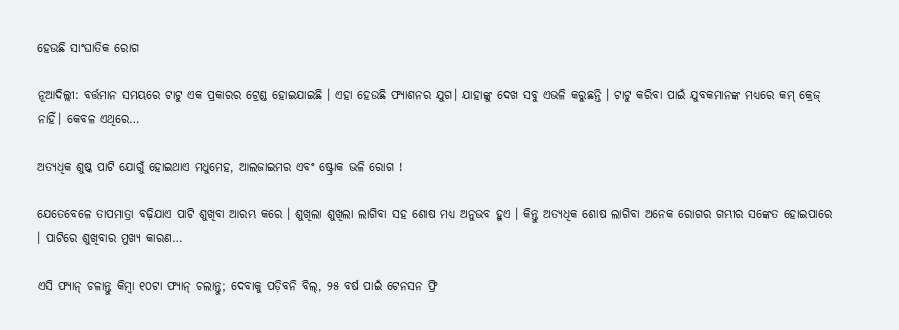ହେଉଛି ସାଂଘାତିକ ରୋଗ

ନୂଆଦିଲ୍ଲୀ: ବର୍ତ୍ତମାନ ସମୟରେ ଟାଟୁ ଏକ ପ୍ରକାରର ଟ୍ରେଣ୍ଡ ହୋଇଯାଇଛି । ଏହା ହେଉଛି ଫ୍ୟାଶନର ଯୁଗ। ଯାହାଙ୍କୁ ଦେଖ ସବୁ ଏଭଳି କରୁଛନ୍ତି । ଟାଟୁ କରିବା ପାଇଁ ଯୁବକମାନଙ୍କ ମଧ୍ୟରେ କମ୍ କ୍ରେଜ୍ ନାହିଁ। କେବଳ ଏଥିରେ…

ଅତ୍ୟଧିକ ଶୁଷ୍କ ପାଟି ଯୋଗୁଁ ହୋଇଥାଏ ମଧୁମେହ, ଆଲଜାଇମର ଏବଂ ଷ୍ଟ୍ରୋକ ଭଳି ରୋଗ !

ଯେତେବେଳେ ତାପମାତ୍ରା ବଢ଼ିଯାଏ ପାଟି ଶୁଖିବା ଆରମ୍ଭ କରେ । ଶୁଖିଲା ଶୁଖିଲା ଲାଗିବା ସହ ଶୋଷ ମଧ୍ୟ ଅନୁଭବ ହୁଏ । କିନ୍ତୁ ଅତ୍ୟଧିକ ଶୋଷ ଲାଗିବା ଅନେକ ରୋଗର ଗମ୍ଭୀର ସଙ୍କେତ ହୋଇପାରେ । ପାଟିରେ ଶୁଖିବାର ମୁଖ୍ୟ କାରଣ…

ଏସି ଫ୍ୟାନ୍ ଚଳାନ୍ତୁ କିମ୍ବା ୧୦ଟା ଫ୍ଯାନ୍ ଚଲାନ୍ତୁ; ଦେବାକୁ ପଡ଼ିବନି ବିଲ୍, ୨୫ ବର୍ଷ ପାଇଁ ଟେନସନ ଫ୍ରି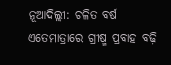ନୂଆଦିଲ୍ଲୀ: ଚଳିତ ବର୍ଷ ଏତେମାତ୍ରାରେ ଗ୍ରୀଷ୍ମ ପ୍ରବାହ ବଢ଼ି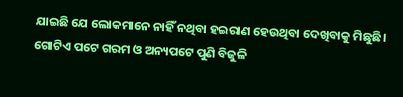ଯାଇଛି ଯେ ଲୋକମାନେ ନାହିଁ ନଥିବା ହଇରାଣ ହେଉଥିବା ଦେଖିବାକୁ ମିଛୁଛି। ଗୋଟିଏ ପଟେ ଗରମ ଓ ଅନ୍ୟପଟେ ପୁଣି ବିଜୁଳି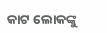କାଟ ଲୋକଙ୍କୁ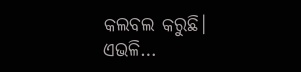କଲବଲ କରୁଛି। ଏଭଳି…